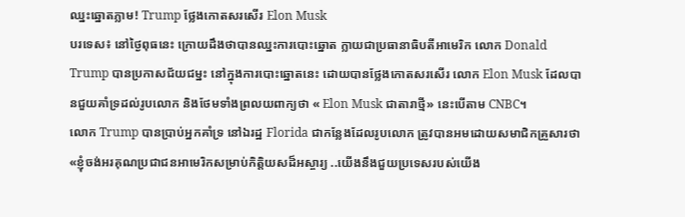ឈ្នះឆ្នោតភ្លាម! Trump ថ្លែងកោតសរសើរ Elon Musk
បរទេស៖ នៅថ្ងៃពុធនេះ ក្រោយដឹងថាបានឈ្នះការបោះឆ្នោត ក្លាយជាប្រធានាធិបតីអាមេរិក លោក Donald Trump បានប្រកាសជ័យជម្នះ នៅក្នុងការបោះឆ្នោតនេះ ដោយបានថ្លែងកោតសរសើរ លោក Elon Musk ដែលបានជួយគាំទ្រដល់រូបលោក និងថែមទាំងព្រលយពាក្យថា « Elon Musk ជាតារាថ្មី» នេះបើតាម CNBC។
លោក Trump បានប្រាប់អ្នកគាំទ្រ នៅឯរដ្ឋ Florida ជាកន្លែងដែលរូបលោក ត្រូវបានអមដោយសមាជិកគ្រួសារថា «ខ្ញុំចង់អរគុណប្រជាជនអាមេរិកសម្រាប់កិត្តិយសដ៏អស្ចារ្យ ..យើងនឹងជួយប្រទេសរបស់យើង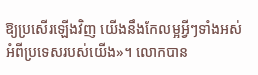ឱ្យប្រសើរឡើងវិញ យើងនឹងកែលម្អអ្វីៗទាំងអស់ អំពីប្រទេសរបស់យើង»។ លោកបាន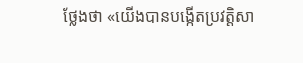ថ្លែងថា «យើងបានបង្កើតប្រវត្តិសា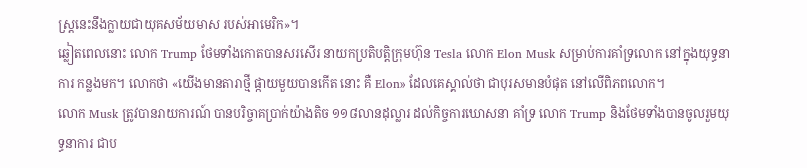ស្ត្រនេះនឹងក្លាយជាយុគសម័យមាស របស់អាមេរិក»។
ឆ្លៀតពេលនោះ លោក Trump ថែមទាំងកោតបានសរសើរ នាយកប្រតិបត្តិក្រុមហ៊ុន Tesla លោក Elon Musk សម្រាប់ការគាំទ្រលោក នៅក្នុងយុទ្ធនាការ កន្លងមក។ លោកថា «យើងមានតារាថ្មី ផ្កាយមួយបានកើត នោះ គឺ Elon» ដែលគេស្គាល់ថា ជាបុរសមានបំផុត នៅលើពិភពលោក។
លោក Musk ត្រូវបានរាយការណ៍ បានបរិច្ចាគប្រាក់យ៉ាងតិច ១១៨លានដុល្លារ ដល់កិច្ចការឃោសនា គាំទ្រ លោក Trump និងថែមទាំងបានចូលរួមយុទ្ធនាការ ជាប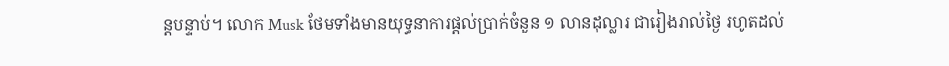ន្តបន្ទាប់។ លោក Musk ថែមទាំងមានយុទ្ធនាការផ្តល់ប្រាក់ចំនួន ១ លានដុល្លារ ជារៀងរាល់ថ្ងៃ រហូតដល់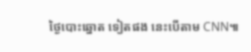ថ្ងៃបោះឆ្នោត ទៀតផង នេះបើតាម CNN៕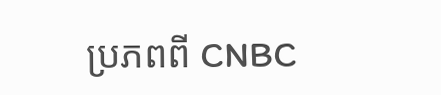ប្រភពពី CNBC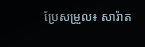ប្រែសម្រួល៖ សារ៉ាត